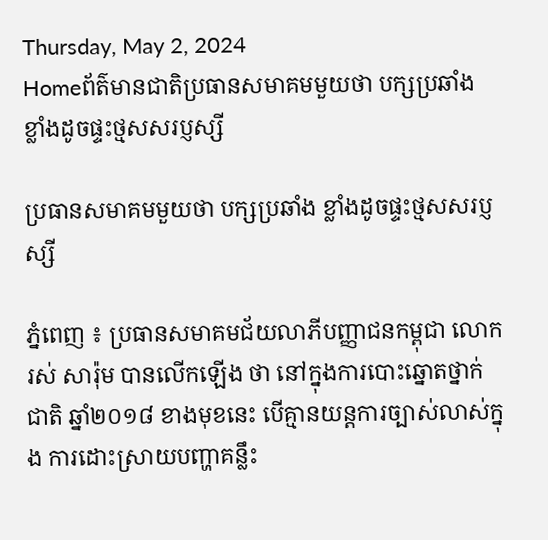Thursday, May 2, 2024
Homeព័ត៌មានជាតិប្រធានសមាគមមួយថា បក្សប្រឆាំង ខ្លាំងដូចផ្ទះថ្មសសរប្ញស្សី

ប្រធានសមាគមមួយថា បក្សប្រឆាំង ខ្លាំងដូចផ្ទះថ្មសសរប្ញស្សី

ភ្នំពេញ ៖ ប្រធានសមាគមជ័យលាភីបញ្ញាជនកម្ពុជា លោករស់ សារ៉ុម បានលើកឡើង ថា នៅក្នុងការបោះឆ្នោតថ្នាក់ជាតិ ឆ្នាំ២០១៨ ខាងមុខនេះ បើគ្មានយន្តការច្បាស់លាស់ក្នុង ការដោះស្រាយបញ្ហាគន្លឹះ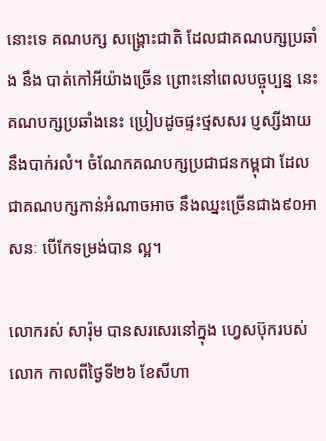នោះទេ គណបក្ស សង្គ្រោះជាតិ ដែលជាគណបក្សប្រឆាំង នឹង បាត់កៅអីយ៉ាងច្រើន ព្រោះនៅពេលបច្ចុប្បន្ន នេះ គណបក្សប្រឆាំងនេះ ប្រៀបដូចផ្ទះថ្មសសរ ប្ញស្សីងាយនឹងបាក់រលំ។ ចំណែកគណបក្សប្រជាជនកម្ពុជា ដែលជាគណបក្សកាន់អំណាចអាច នឹងឈ្នះច្រើនជាង៩០អាសនៈ បើកែទម្រង់បាន ល្អ។

លោករស់ សារ៉ុម បានសរសេរនៅក្នុង ហ្វេសប៊ុករបស់លោក កាលពីថ្ងៃទី២៦ ខែសីហា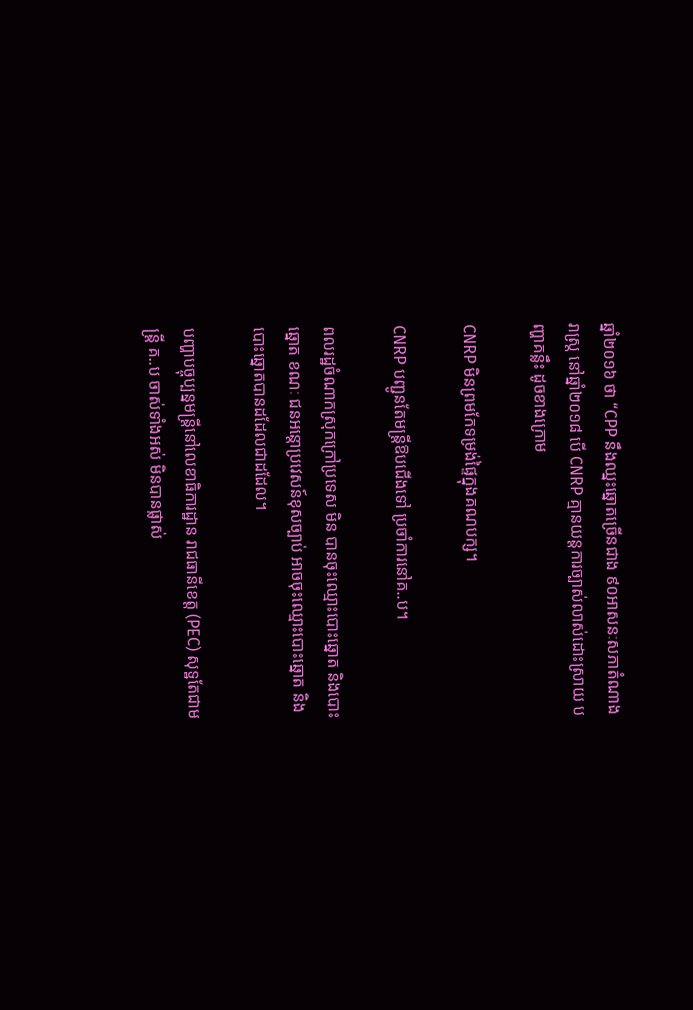ឆ្នាំ២០១៦ ថា “CPP នឹងឈ្នះឆ្នោតច្រើនជាង ៩០អាសនៈសភាតំណាងរាស្ត្រ នៅឆ្នាំ២០១៨ បើ CNRP គ្មានយន្តការច្បាស់លាស់ដោះស្រាយ បញ្ហាគន្លឹះ ដូចខាងក្រោម

CNRP មិនព្រមកែទម្រង់ផ្ទៃក្នុងគណបក្ស។

CNRP បញ្ជូនតែមន្ត្រីឱបជើងទៅ ប្រចាំការនៅគ..ប។

ពលរដ្ឋចំណាកស្រុកក្រៅប្រទេស មិន បានចុះឈ្មោះបោះឆ្នោត និងបោះឆ្នោត ខណៈ ជនអន្តោប្រវេសន៍ខុសច្បាប់ អាចចុះឈ្មោះបោះឆ្នោត និងបោះឆ្នោតបានដដែលជាដដែល។

បញ្ហាបច្ចុប្បន្នមន្ត្រីនៅលេខាធិការដ្ឋាន រាជធានីខេត្ត (PEC) សុទ្ឋតែជាមន្ត្រី គ..ប ចាស់ទាំងអស់ មិនបានផ្លាស់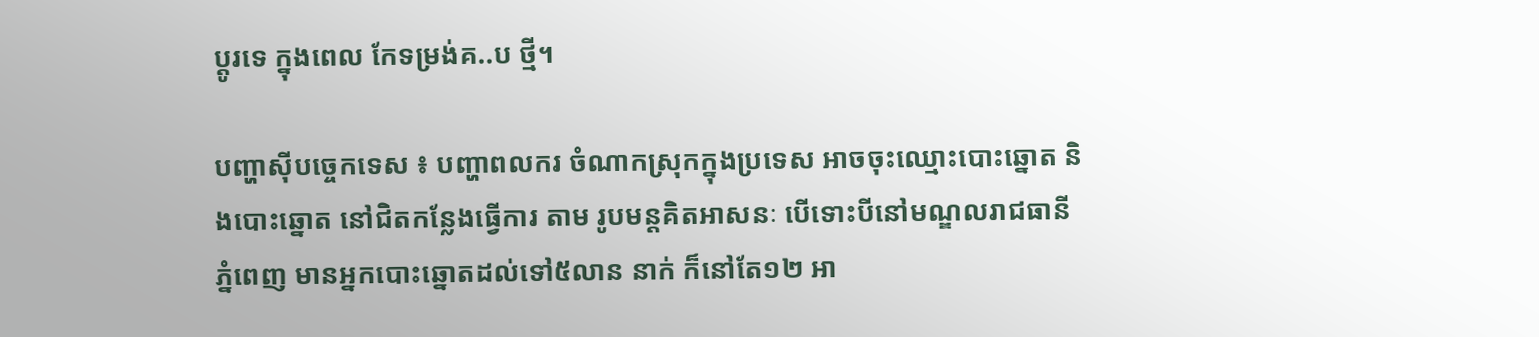ប្តូរទេ ក្នុងពេល កែទម្រង់គ..ប ថ្មី។

បញ្ហាស៊ីបច្ចេកទេស ៖ បញ្ហាពលករ ចំណាកស្រុកក្នុងប្រទេស អាចចុះឈ្មោះបោះឆ្នោត និងបោះឆ្នោត នៅជិតកន្លែងធ្វើការ តាម រូបមន្តគិតអាសនៈ បើទោះបីនៅមណ្ឌលរាជធានីភ្នំពេញ មានអ្នកបោះឆ្នោតដល់ទៅ៥លាន នាក់ ក៏នៅតែ១២ អា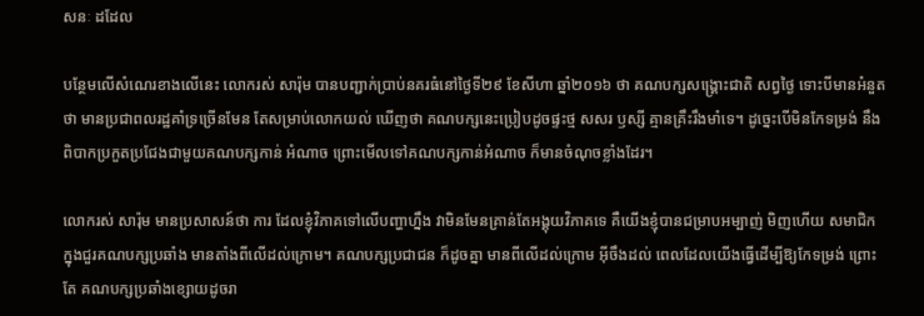សនៈ ដដែល

បន្ថែមលើសំណេរខាងលើនេះ លោករស់ សារ៉ុម បានបញ្ជាក់ប្រាប់នគរធំនៅថ្ងៃទី២៩ ខែសីហា ឆ្នាំ២០១៦ ថា គណបក្សសង្គ្រោះជាតិ សព្វថ្ងៃ ទោះបីមានអំនួតថា មានប្រជាពលរដ្ឋគាំទ្រច្រើនមែន តែសម្រាប់លោកយល់ ឃើញថា គណបក្សនេះប្រៀបដូចផ្ទះថ្ម សសរ ឫស្សី គ្មានគ្រឹះរឹងមាំទេ។ ដូច្នេះបើមិនកែទម្រង់ នឹងពិបាកប្រកួតប្រជែងជាមួយគណបក្សកាន់ អំណាច ព្រោះមើលទៅគណបក្សកាន់អំណាច ក៏មានចំណុចខ្លាំងដែរ។

លោករស់ សារ៉ុម មានប្រសាសន៍ថា ការ ដែលខ្ញុំវិភាគទៅលើបញ្ហាហ្នឹង វាមិនមែនគ្រាន់តែអង្គុយវិភាគទេ គឺយើងខ្ញុំបានជម្រាបអម្បាញ់ មិញហើយ សមាជិក ក្នុងជួរគណបក្សប្រឆាំង មានតាំងពីលើដល់ក្រោម។ គណបក្សប្រជាជន ក៏ដូចគ្នា មានពីលើដល់ក្រោម អ៊ីចឹងដល់ ពេលដែលយើងធ្វើដើម្បីឱ្យកែទម្រង់ ព្រោះតែ គណបក្សប្រឆាំងខ្សោយដូចរា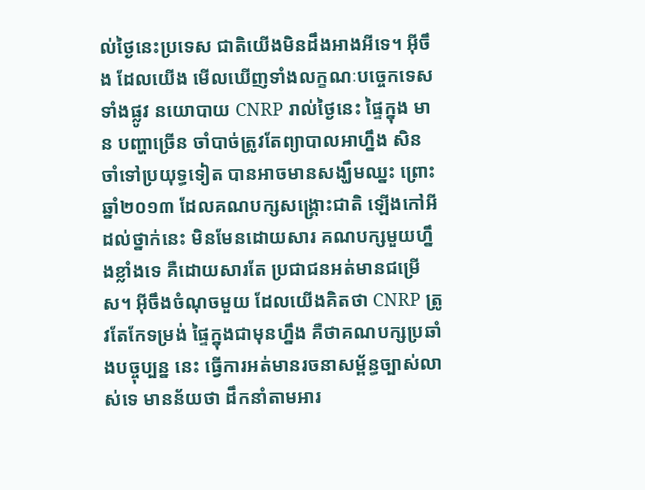ល់ថ្ងៃនេះប្រទេស ជាតិយើងមិនដឹងអាងអីទេ។ អ៊ីចឹង ដែលយើង មើលឃើញទាំងលក្ខណៈបច្ចេកទេសទាំងផ្លូវ នយោបាយ CNRP រាល់ថ្ងៃនេះ ផ្ទៃក្នុង មាន បញ្ហាច្រើន ចាំបាច់ត្រូវតែព្យាបាលអាហ្នឹង សិន ចាំទៅប្រយុទ្ធទៀត បានអាចមានសង្ឃឹមឈ្នះ ព្រោះឆ្នាំ២០១៣ ដែលគណបក្សសង្គ្រោះជាតិ ឡើងកៅអីដល់ថ្នាក់នេះ មិនមែនដោយសារ គណបក្សមួយហ្នឹងខ្លាំងទេ គឺដោយសារតែ ប្រជាជនអត់មានជម្រើស។ អ៊ីចឹងចំណុចមួយ ដែលយើងគិតថា CNRP ត្រូវតែកែទម្រង់ ផ្ទៃក្នុងជាមុនហ្នឹង គឺថាគណបក្សប្រឆាំងបច្ចុប្បន្ន នេះ ធ្វើការអត់មានរចនាសម្ព័ន្ធច្បាស់លាស់ទេ មានន័យថា ដឹកនាំតាមអារ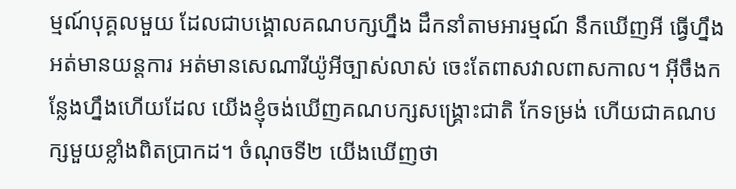ម្មណ៍បុគ្គលមួយ ដែលជាបង្គោលគណបក្សហ្នឹង ដឹកនាំតាមអារម្មណ៍ នឹកឃើញអី ធ្វើហ្នឹង អត់មានយន្តការ អត់មានសេណារីយ៉ូអីច្បាស់លាស់ ចេះតែពាសវាលពាសកាល។ អ៊ីចឹងកន្លែងហ្នឹងហើយដែល យើងខ្ញុំចង់ឃើញគណបក្សសង្គ្រោះជាតិ កែទម្រង់ ហើយជាគណបក្សមួយខ្លាំងពិតប្រាកដ។ ចំណុចទី២ យើងឃើញថា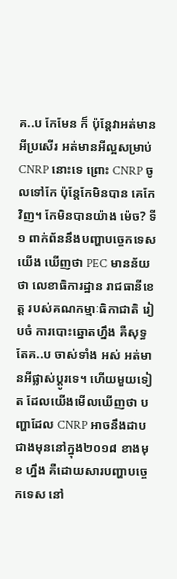គ..ប កែមែន ក៏ ប៉ុន្តែវាអត់មានអីប្រសើរ អត់មានអីល្អសម្រាប់ CNRP នោះទេ ព្រោះ CNRP ចូលទៅកែ ប៉ុន្តែកែមិនបាន គេកែវិញ។ កែមិនបានយ៉ាង ម៉េច? ទី១ ពាក់ព័ននឹងបញ្ហាបច្ចេកទេស យើង ឃើញថា PEC មានន័យថា លេខាធិការដ្ឋាន រាជធានីខេត្ត របស់គណកម្មាៈធិកាជាតិ រៀបចំ ការបោះឆ្នោតហ្នឹង គឺសុទ្ធតែគ..ប ចាស់ទាំង អស់ អត់មានអីផ្លាស់ប្តូរទេ។ ហើយមួយទៀត ដែលយើងមើលឃើញថា បញ្ហាដែល CNRP អាចនឹងដាបជាងមុននៅក្នុង២០១៨ ខាងមុខ ហ្នឹង គឺដោយសារបញ្ហាបច្ចេកទេស នៅ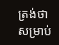ត្រង់ថា សម្រាប់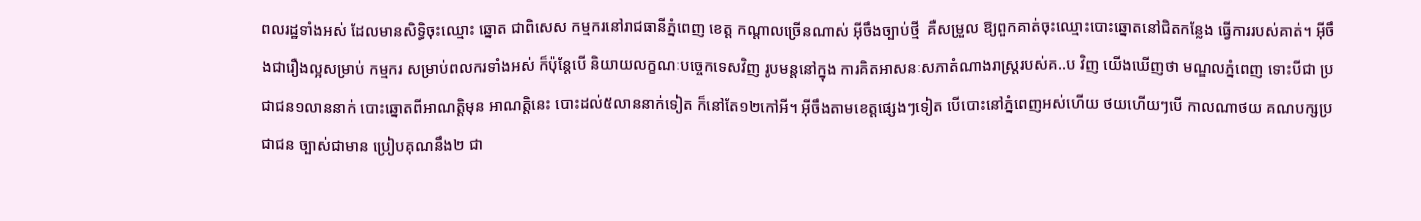ពលរដ្ឋទាំងអស់ ដែលមានសិទ្ធិចុះឈ្មោះ ឆ្នោត ជាពិសេស កម្មករនៅរាជធានីភ្នំពេញ ខេត្ត កណ្តាលច្រើនណាស់ អ៊ីចឹងច្បាប់ថ្មី  គឺសម្រួល ឱ្យពួកគាត់ចុះឈ្មោះបោះឆ្នោតនៅជិតកន្លែង ធ្វើការរបស់គាត់។ អ៊ីចឹងជារឿងល្អសម្រាប់ កម្មករ សម្រាប់ពលករទាំងអស់ ក៏ប៉ុន្តែបើ និយាយលក្ខណៈបច្ចេកទេសវិញ រូបមន្តនៅក្នុង ការគិតអាសនៈសភាតំណាងរាស្ត្ររបស់គ..ប វិញ យើងឃើញថា មណ្ឌលភ្នំពេញ ទោះបីជា ប្រជាជន១លាននាក់ បោះឆ្នោតពីអាណត្តិមុន អាណត្តិនេះ បោះដល់៥លាននាក់ទៀត ក៏នៅតែ១២កៅអី។ អ៊ីចឹងតាមខេត្តផ្សេងៗទៀត បើបោះនៅភ្នំពេញអស់ហើយ ថយហើយៗបើ កាលណាថយ គណបក្សប្រជាជន ច្បាស់ជាមាន ប្រៀបគុណនឹង២ ជា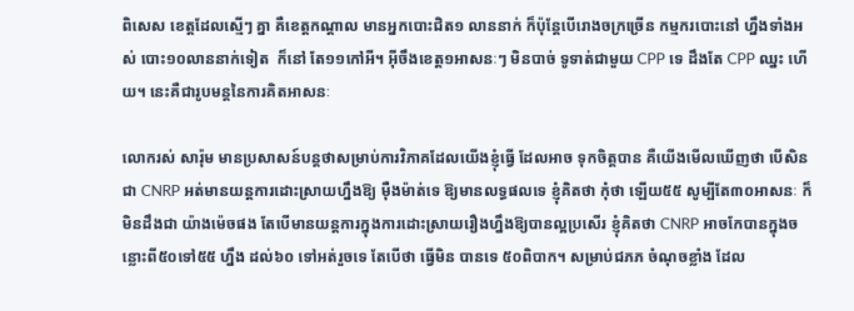ពិសេស ខេត្តដែលស្មើៗ គ្នា គឺខេត្តកណ្តាល មានអ្នកបោះជិត១ លាននាក់ ក៏ប៉ុន្តែបើរោងចក្រច្រើន កម្មករបោះនៅ ហ្នឹងទាំងអស់ បោះ១០លាននាក់ទៀត  ក៏នៅ តែ១១កៅអី។ អ៊ីចឹងខេត្ត១អាសនៈៗ មិនបាច់ ទូទាត់ជាមួយ CPP ទេ ដឹងតែ CPP ឈ្នះ ហើយ។ នេះគឺជារូបមន្តនៃការគិតអាសនៈ

លោករស់ សារ៉ុម មានប្រសាសន៍បន្តថាសម្រាប់ការវិភាគដែលយើងខ្ញុំធ្វើ ដែលអាច ទុកចិត្តបាន គឺយើងមើលឃើញថា បើសិនជា CNRP អត់មានយន្តការដោះស្រាយហ្នឹងឱ្យ ម៉ឺងម៉ាត់ទេ ឱ្យមានលទ្ធផលទេ ខ្ញុំគិតថា កុំថា ឡើយ៥៥ សូម្បីតែ៣០អាសនៈ ក៏មិនដឹងជា យ៉ាងម៉េចផង តែបើមានយន្តការក្នុងការដោះស្រាយរឿងហ្នឹងឱ្យបានល្អប្រសើរ ខ្ញុំគិតថា CNRP អាចកែបានក្នុងចន្លោះពី៥០ទៅ៥៥ ហ្នឹង ដល់៦០ ទៅអត់រួចទេ តែបើថា ធ្វើមិន បានទេ ៥០ពិបាក។ សម្រាប់ជភភ ចំណុចខ្លាំង ដែល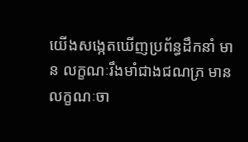យើងសង្កេតឃើញប្រព័ន្ធដឹកនាំ មាន លក្ខណៈរឹងមាំជាងជណភ្រ មានលក្ខណៈចា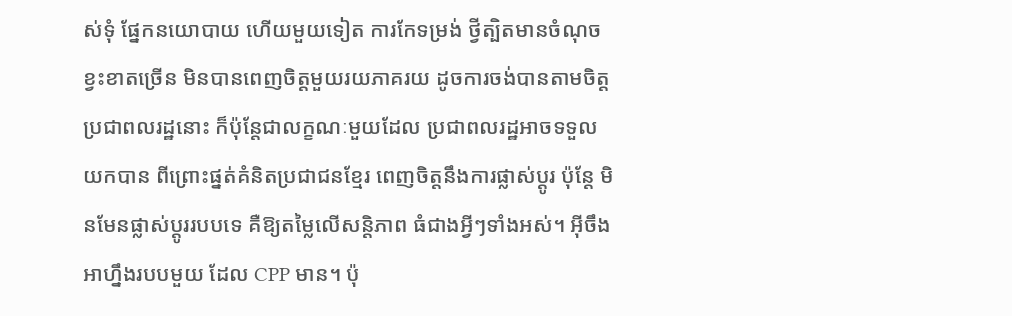ស់ទុំ ផ្នែកនយោបាយ ហើយមួយទៀត ការកែទម្រង់ ថ្វីត្បិតមានចំណុចខ្វះខាតច្រើន មិនបានពេញចិត្តមួយរយភាគរយ ដូចការចង់បានតាមចិត្ត ប្រជាពលរដ្ឋនោះ ក៏ប៉ុន្តែជាលក្ខណៈមួយដែល ប្រជាពលរដ្ឋអាចទទួលយកបាន ពីព្រោះផ្នត់គំនិតប្រជាជនខ្មែរ ពេញចិត្តនឹងការផ្លាស់ប្តូរ ប៉ុន្តែ មិនមែនផ្លាស់ប្តូររបបទេ គឺឱ្យតម្លៃលើសន្តិភាព ធំជាងអ្វីៗទាំងអស់។ អ៊ីចឹងអាហ្នឹងរបបមួយ ដែល CPP មាន។ ប៉ុ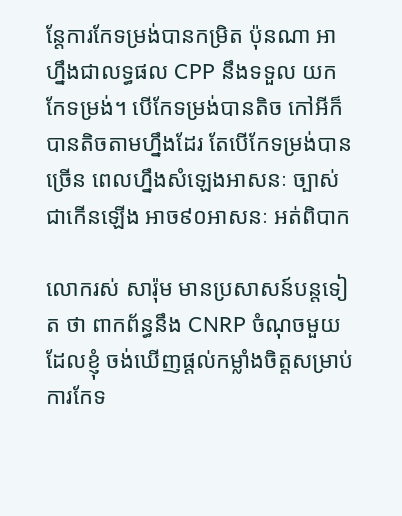ន្តែការកែទម្រង់បានកម្រិត ប៉ុនណា អាហ្នឹងជាលទ្ធផល CPP នឹងទទួល យកកែទម្រង់។ បើកែទម្រង់បានតិច កៅអីក៏ បានតិចតាមហ្នឹងដែរ តែបើកែទម្រង់បានច្រើន ពេលហ្នឹងសំឡេងអាសនៈ ច្បាស់ជាកើនឡើង អាច៩០អាសនៈ អត់ពិបាក

លោករស់ សារ៉ុម មានប្រសាសន៍បន្តទៀត ថា ពាកព័ន្ធនឹង CNRP ចំណុចមួយដែលខ្ញុំ ចង់ឃើញផ្តល់កម្លាំងចិត្តសម្រាប់ការកែទ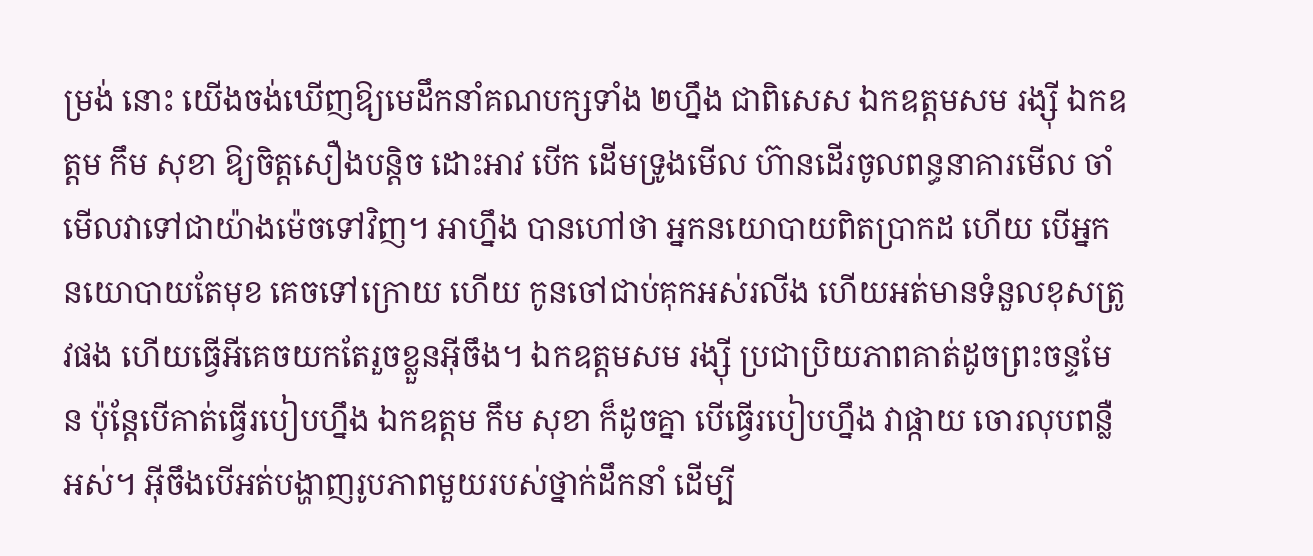ម្រង់ នោះ យើងចង់ឃើញឱ្យមេដឹកនាំគណបក្សទាំង ២ហ្នឹង ជាពិសេស ឯកឧត្តមសម រង្ស៊ី ឯកឧត្តម កឹម សុខា ឱ្យចិត្តសឿងបន្តិច ដោះអាវ បើក ដើមទ្រូងមើល ហ៊ានដើរចូលពន្ធនាគារមើល ចាំមើលវាទៅជាយ៉ាងម៉េចទៅវិញ។ អាហ្នឹង បានហៅថា អ្នកនយោបាយពិតប្រាកដ ហើយ បើអ្នកនយោបាយតែមុខ គេចទៅក្រោយ ហើយ កូនចៅជាប់គុកអស់រលីង ហើយអត់មានទំនួលខុសត្រូវផង ហើយធ្វើអីគេចយកតែរួចខ្លួនអ៊ីចឹង។ ឯកឧត្តមសម រង្ស៊ី ប្រជាប្រិយភាពគាត់ដូចព្រះចន្ទមែន ប៉ុន្តែបើគាត់ធ្វើរបៀបហ្នឹង ឯកឧត្តម កឹម សុខា ក៏ដូចគ្នា បើធ្វើរបៀបហ្នឹង វាផ្កាយ ចោរលុបពន្លឺអស់។ អ៊ីចឹងបើអត់បង្ហាញរូបភាពមួយរបស់ថ្នាក់ដឹកនាំ ដើម្បី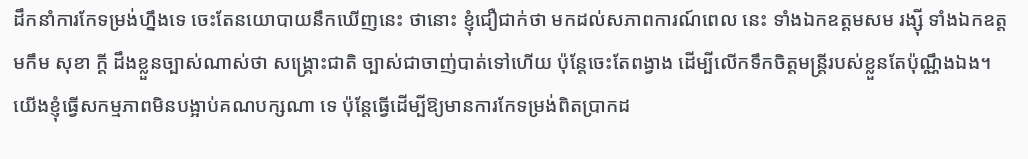ដឹកនាំការកែទម្រង់ហ្នឹងទេ ចេះតែនយោបាយនឹកឃើញនេះ ថានោះ ខ្ញុំជឿជាក់ថា មកដល់សភាពការណ៍ពេល នេះ ទាំងឯកឧត្តមសម រង្ស៊ី ទាំងឯកឧត្តមកឹម សុខា ក្តី ដឹងខ្លួនច្បាស់ណាស់ថា សង្គ្រោះជាតិ ច្បាស់ជាចាញ់បាត់ទៅហើយ ប៉ុន្តែចេះតែពង្វាង ដើម្បីលើកទឹកចិត្តមន្ត្រីរបស់ខ្លួនតែប៉ុណ្ណឹងឯង។ យើងខ្ញុំធ្វើសកម្មភាពមិនបង្អាប់គណបក្សណា ទេ ប៉ុន្តែធ្វើដើម្បីឱ្យមានការកែទម្រង់ពិតប្រាកដ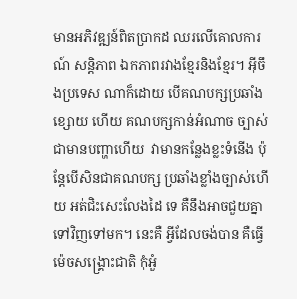មានអភិវឌ្ឍន៍ពិតប្រាកដ ឈរលើគោលការណ៍ សន្តិភាព ឯកភាពរវាងខ្មែរនិងខ្មែរ។ អ៊ីចឹងប្រទេស ណាក៏ដោយ បើគណបក្សប្រឆាំងខ្សោយ ហើយ គណបក្សកាន់អំណាច ច្បាស់ជាមានបញ្ហាហើយ  វាមានកន្លែងខ្លះទំនើង ប៉ុន្តែបើសិនជាគណបក្ស ប្រឆាំងខ្លាំងច្បាស់ហើយ អត់ជិះសេះលែងដៃ ទេ គឺនឹងអាចជួយគ្នាទៅវិញទៅមក។ នេះគឺ អ្វីដែលចង់បាន គឺធ្វើម៉េចសង្គ្រោះជាតិ កុំអួំ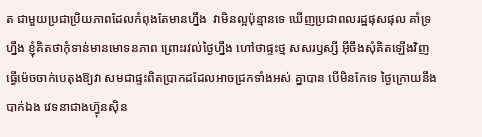ត ជាមួយប្រជាប្រិយភាពដែលកំពុងតែមានហ្នឹង  វាមិនល្អប៉ុន្មានទេ ឃើញប្រជាពលរដ្ឋផុសផុល គាំទ្រហ្នឹង ខ្ញុំគិតថាកុំទាន់មានមោទនភាព ព្រោះរវល់ថ្ងៃហ្នឹង ហៅថាផ្ទះថ្ម សសរឫស្សី អ៊ីចឹងសុំគិតឡើងវិញ ធ្វើម៉េចចាក់បេតុងឱ្យវា សមជាផ្ទះពិតប្រាកដដែលអាចជ្រកទាំងអស់ គ្នាបាន បើមិនកែទេ ថ្ងៃក្រោយនឹងបាក់ឯង វេទនាជាងហ៊្វុនស៊ិន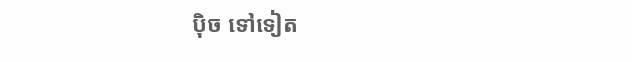ប៉ិច ទៅទៀត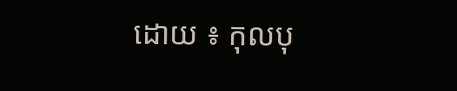ដោយ ៖ កុលបុ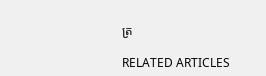ត្រ

RELATED ARTICLES